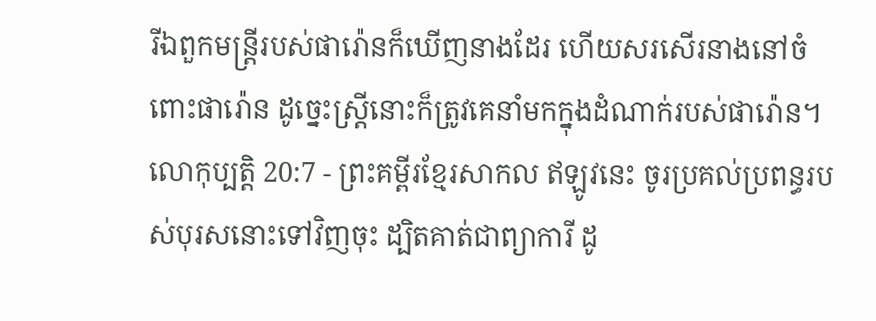រីឯពួកមន្ត្រីរបស់ផារ៉ោនក៏ឃើញនាងដែរ ហើយសរសើរនាងនៅចំពោះផារ៉ោន ដូច្នេះស្ត្រីនោះក៏ត្រូវគេនាំមកក្នុងដំណាក់របស់ផារ៉ោន។
លោកុប្បត្តិ 20:7 - ព្រះគម្ពីរខ្មែរសាកល ឥឡូវនេះ ចូរប្រគល់ប្រពន្ធរបស់បុរសនោះទៅវិញចុះ ដ្បិតគាត់ជាព្យាការី ដូ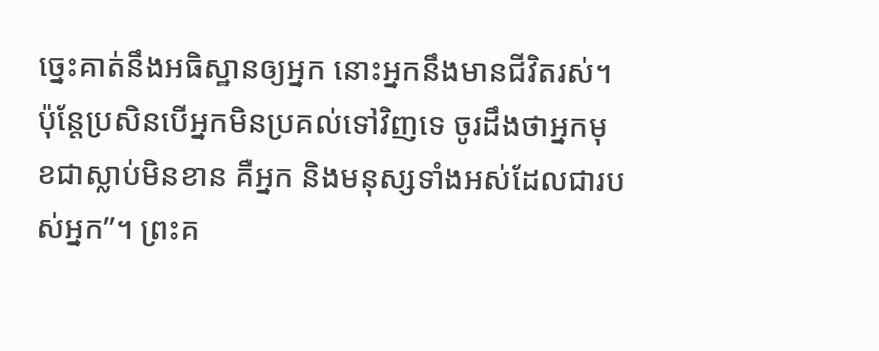ច្នេះគាត់នឹងអធិស្ឋានឲ្យអ្នក នោះអ្នកនឹងមានជីវិតរស់។ ប៉ុន្តែប្រសិនបើអ្នកមិនប្រគល់ទៅវិញទេ ចូរដឹងថាអ្នកមុខជាស្លាប់មិនខាន គឺអ្នក និងមនុស្សទាំងអស់ដែលជារបស់អ្នក”។ ព្រះគ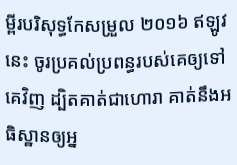ម្ពីរបរិសុទ្ធកែសម្រួល ២០១៦ ឥឡូវនេះ ចូរប្រគល់ប្រពន្ធរបស់គេឲ្យទៅគេវិញ ដ្បិតគាត់ជាហោរា គាត់នឹងអធិស្ឋានឲ្យអ្ន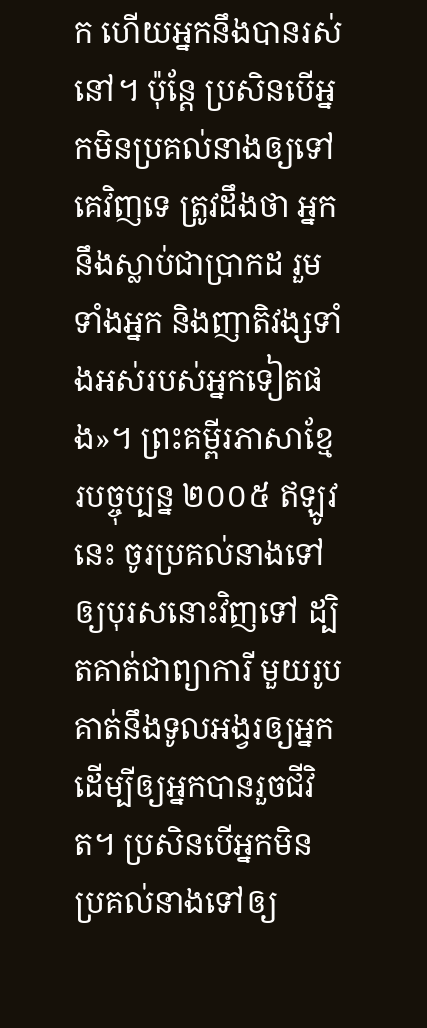ក ហើយអ្នកនឹងបានរស់នៅ។ ប៉ុន្ដែ ប្រសិនបើអ្នកមិនប្រគល់នាងឲ្យទៅគេវិញទេ ត្រូវដឹងថា អ្នកនឹងស្លាប់ជាប្រាកដ រួមទាំងអ្នក និងញាតិវង្សទាំងអស់របស់អ្នកទៀតផង»។ ព្រះគម្ពីរភាសាខ្មែរបច្ចុប្បន្ន ២០០៥ ឥឡូវនេះ ចូរប្រគល់នាងទៅឲ្យបុរសនោះវិញទៅ ដ្បិតគាត់ជាព្យាការី មួយរូប គាត់នឹងទូលអង្វរឲ្យអ្នក ដើម្បីឲ្យអ្នកបានរួចជីវិត។ ប្រសិនបើអ្នកមិនប្រគល់នាងទៅឲ្យ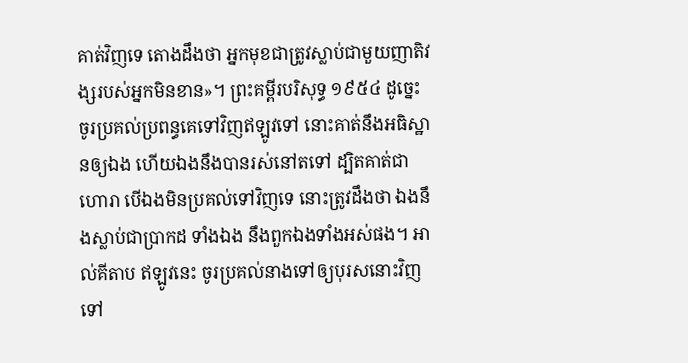គាត់វិញទេ តោងដឹងថា អ្នកមុខជាត្រូវស្លាប់ជាមួយញាតិវង្សរបស់អ្នកមិនខាន»។ ព្រះគម្ពីរបរិសុទ្ធ ១៩៥៤ ដូច្នេះ ចូរប្រគល់ប្រពន្ធគេទៅវិញឥឡូវទៅ នោះគាត់នឹងអធិស្ឋានឲ្យឯង ហើយឯងនឹងបានរស់នៅតទៅ ដ្បិតគាត់ជាហោរា បើឯងមិនប្រគល់ទៅវិញទេ នោះត្រូវដឹងថា ឯងនឹងស្លាប់ជាប្រាកដ ទាំងឯង នឹងពួកឯងទាំងអស់ផង។ អាល់គីតាប ឥឡូវនេះ ចូរប្រគល់នាងទៅឲ្យបុរសនោះវិញទៅ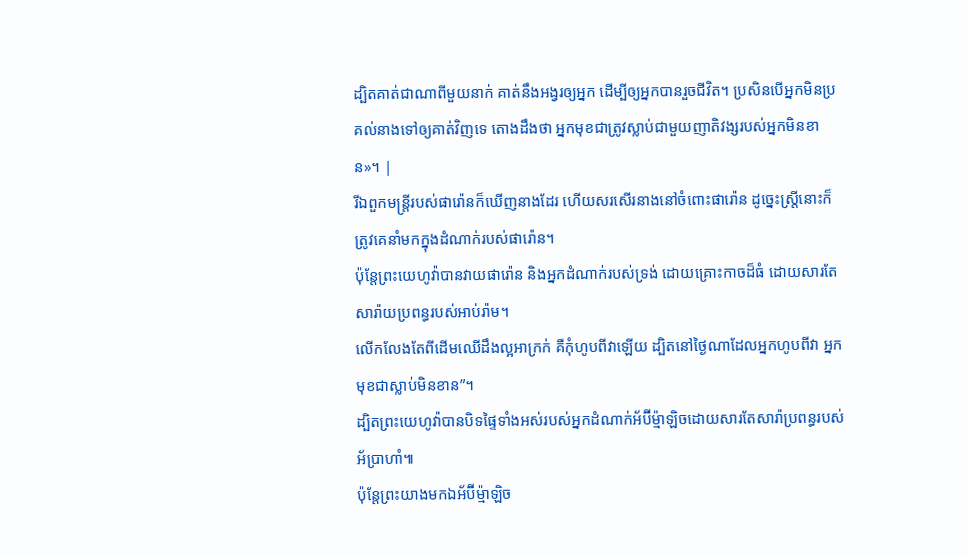ដ្បិតគាត់ជាណាពីមួយនាក់ គាត់នឹងអង្វរឲ្យអ្នក ដើម្បីឲ្យអ្នកបានរួចជីវិត។ ប្រសិនបើអ្នកមិនប្រគល់នាងទៅឲ្យគាត់វិញទេ តោងដឹងថា អ្នកមុខជាត្រូវស្លាប់ជាមួយញាតិវង្សរបស់អ្នកមិនខាន»។ |
រីឯពួកមន្ត្រីរបស់ផារ៉ោនក៏ឃើញនាងដែរ ហើយសរសើរនាងនៅចំពោះផារ៉ោន ដូច្នេះស្ត្រីនោះក៏ត្រូវគេនាំមកក្នុងដំណាក់របស់ផារ៉ោន។
ប៉ុន្តែព្រះយេហូវ៉ាបានវាយផារ៉ោន និងអ្នកដំណាក់របស់ទ្រង់ ដោយគ្រោះកាចដ៏ធំ ដោយសារតែសារ៉ាយប្រពន្ធរបស់អាប់រ៉ាម។
លើកលែងតែពីដើមឈើដឹងល្អអាក្រក់ គឺកុំហូបពីវាឡើយ ដ្បិតនៅថ្ងៃណាដែលអ្នកហូបពីវា អ្នកមុខជាស្លាប់មិនខាន”។
ដ្បិតព្រះយេហូវ៉ាបានបិទផ្ទៃទាំងអស់របស់អ្នកដំណាក់អ័ប៊ីម្ម៉ាឡិចដោយសារតែសារ៉ាប្រពន្ធរបស់អ័ប្រាហាំ៕
ប៉ុន្តែព្រះយាងមកឯអ័ប៊ីម្ម៉ាឡិច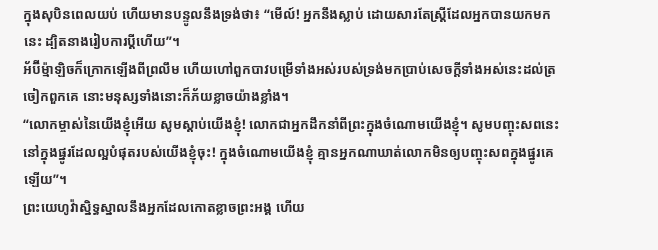ក្នុងសុបិនពេលយប់ ហើយមានបន្ទូលនឹងទ្រង់ថា៖ “មើល៍! អ្នកនឹងស្លាប់ ដោយសារតែស្ត្រីដែលអ្នកបានយកមកនេះ ដ្បិតនាងរៀបការប្ដីហើយ”។
អ័ប៊ីម្ម៉ាឡិចក៏ក្រោកឡើងពីព្រលឹម ហើយហៅពួកបាវបម្រើទាំងអស់របស់ទ្រង់មកប្រាប់សេចក្ដីទាំងអស់នេះដល់ត្រចៀកពួកគេ នោះមនុស្សទាំងនោះក៏ភ័យខ្លាចយ៉ាងខ្លាំង។
“លោកម្ចាស់នៃយើងខ្ញុំអើយ សូមស្ដាប់យើងខ្ញុំ! លោកជាអ្នកដឹកនាំពីព្រះក្នុងចំណោមយើងខ្ញុំ។ សូមបញ្ចុះសពនេះ នៅក្នុងផ្នូរដែលល្អបំផុតរបស់យើងខ្ញុំចុះ! ក្នុងចំណោមយើងខ្ញុំ គ្មានអ្នកណាឃាត់លោកមិនឲ្យបញ្ចុះសពក្នុងផ្នូរគេឡើយ”។
ព្រះយេហូវ៉ាស្និទ្ធស្នាលនឹងអ្នកដែលកោតខ្លាចព្រះអង្គ ហើយ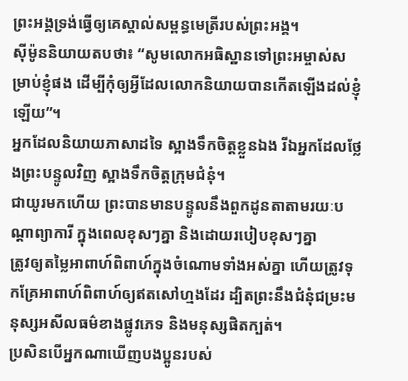ព្រះអង្គទ្រង់ធ្វើឲ្យគេស្គាល់សម្ពន្ធមេត្រីរបស់ព្រះអង្គ។
ស៊ីម៉ូននិយាយតបថា៖ “សូមលោកអធិស្ឋានទៅព្រះអម្ចាស់សម្រាប់ខ្ញុំផង ដើម្បីកុំឲ្យអ្វីដែលលោកនិយាយបានកើតឡើងដល់ខ្ញុំឡើយ”។
អ្នកដែលនិយាយភាសាដទៃ ស្អាងទឹកចិត្តខ្លួនឯង រីឯអ្នកដែលថ្លែងព្រះបន្ទូលវិញ ស្អាងទឹកចិត្តក្រុមជំនុំ។
ជាយូរមកហើយ ព្រះបានមានបន្ទូលនឹងពួកដូនតាតាមរយៈបណ្ដាព្យាការី ក្នុងពេលខុសៗគ្នា និងដោយរបៀបខុសៗគ្នា
ត្រូវឲ្យតម្លៃអាពាហ៍ពិពាហ៍ក្នុងចំណោមទាំងអស់គ្នា ហើយត្រូវទុកគ្រែអាពាហ៍ពិពាហ៍ឲ្យឥតសៅហ្មងដែរ ដ្បិតព្រះនឹងជំនុំជម្រះមនុស្សអសីលធម៌ខាងផ្លូវភេទ និងមនុស្សផិតក្បត់។
ប្រសិនបើអ្នកណាឃើញបងប្អូនរបស់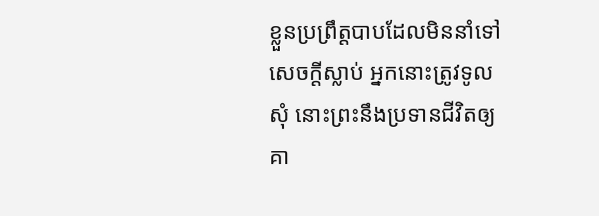ខ្លួនប្រព្រឹត្តបាបដែលមិននាំទៅសេចក្ដីស្លាប់ អ្នកនោះត្រូវទូលសុំ នោះព្រះនឹងប្រទានជីវិតឲ្យគា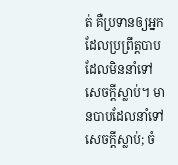ត់ គឺប្រទានឲ្យអ្នកដែលប្រព្រឹត្តបាបដែលមិននាំទៅសេចក្ដីស្លាប់។ មានបាបដែលនាំទៅសេចក្ដីស្លាប់; ចំ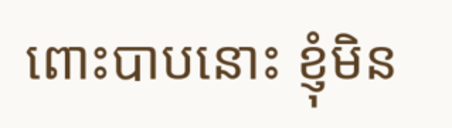ពោះបាបនោះ ខ្ញុំមិន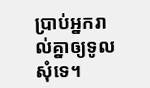ប្រាប់អ្នករាល់គ្នាឲ្យទូលសុំទេ។